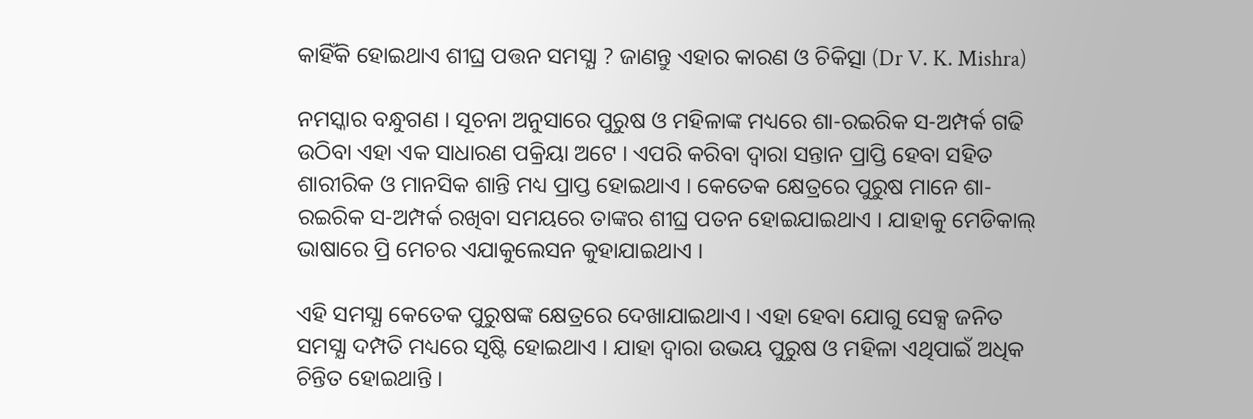କାହିଁକି ହୋଇଥାଏ ଶୀଘ୍ର ପତ୍ତନ ସମସ୍ଯା ? ଜାଣନ୍ତୁ ଏହାର କାରଣ ଓ ଚିକିତ୍ସା (Dr V. K. Mishra)

ନମସ୍କାର ବନ୍ଧୁଗଣ । ସୂଚନା ଅନୁସାରେ ପୁରୁଷ ଓ ମହିଳାଙ୍କ ମଧ୍ୟରେ ଶା-ରଇରିକ ସ-ଅମ୍ପର୍କ ଗଢି ଉଠିବା ଏହା ଏକ ସାଧାରଣ ପକ୍ରିୟା ଅଟେ । ଏପରି କରିବା ଦ୍ଵାରା ସନ୍ତାନ ପ୍ରାପ୍ତି ହେବା ସହିତ ଶାରୀରିକ ଓ ମାନସିକ ଶାନ୍ତି ମଧ୍ୟ ପ୍ରାପ୍ତ ହୋଇଥାଏ । କେତେକ କ୍ଷେତ୍ରରେ ପୁରୁଷ ମାନେ ଶା-ରଇରିକ ସ-ଅମ୍ପର୍କ ରଖିବା ସମୟରେ ତାଙ୍କର ଶୀଘ୍ର ପତନ ହୋଇଯାଇଥାଏ । ଯାହାକୁ ମେଡିକାଲ୍ ଭାଷାରେ ପ୍ରି ମେଚର ଏଯାକୁଲେସନ କୁହାଯାଇଥାଏ ।

ଏହି ସମସ୍ଯା କେତେକ ପୁରୁଷଙ୍କ କ୍ଷେତ୍ରରେ ଦେଖାଯାଇଥାଏ । ଏହା ହେବା ଯୋଗୁ ସେକ୍ସ ଜନିତ ସମସ୍ଯା ଦମ୍ପତି ମଧ୍ୟରେ ସୃଷ୍ଟି ହୋଇଥାଏ । ଯାହା ଦ୍ଵାରା ଉଭୟ ପୁରୁଷ ଓ ମହିଳା ଏଥିପାଇଁ ଅଧିକ ଚିନ୍ତିତ ହୋଇଥାନ୍ତି ।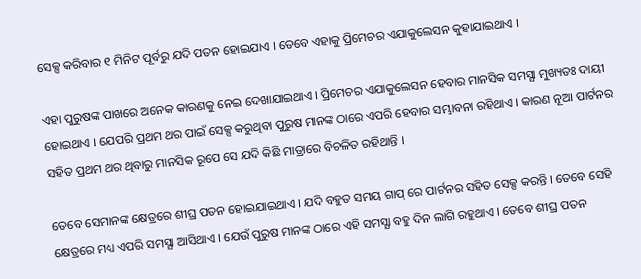ସେକ୍ସ କରିବାର ୧ ମିନିଟ ପୂର୍ବରୁ ଯଦି ପତନ ହୋଇଯାଏ । ତେବେ ଏହାକୁ ପ୍ରିମେଚର ଏଯାକୁଲେସନ କୁହାଯାଇଥାଏ ।

ଏହା ପୁରୁଷଙ୍କ ପାଖରେ ଅନେକ କାରଣକୁ ନେଇ ଦେଖାଯାଇଥାଏ । ପ୍ରିମେଚର ଏଯାକୁଲେସନ ହେବାର ମାନସିକ ସମସ୍ଯା ମୁଖ୍ୟତଃ ଦାୟୀ ହୋଇଥାଏ । ଯେପରି ପ୍ରଥମ ଥର ପାଇଁ ସେକ୍ସ କରୁଥିବା ପୁରୁଷ ମାନଙ୍କ ଠାରେ ଏପରି ହେବାର ସମ୍ଭାବନା ରହିଥାଏ । କାରଣ ନୂଆ ପାର୍ଟନର ସହିତ ପ୍ରଥମ ଥର ଥିବାରୁ ମାନସିକ ରୂପେ ସେ ଯଦି କିଛି ମାତ୍ରାରେ ବିଚଳିତ ରହିଥାନ୍ତି ।

ତେବେ ସେମାନଙ୍କ କ୍ଷେତ୍ରରେ ଶୀଘ୍ର ପତନ ହୋଇଯାଇଥାଏ । ଯଦି ବହୁତ ସମୟ ଗାପ୍ ରେ ପାର୍ଟନର ସହିତ ସେକ୍ସ କରନ୍ତି । ତେବେ ସେହି କ୍ଷେତ୍ରରେ ମଧ୍ୟ ଏପରି ସମସ୍ଯା ଆସିଥାଏ । ଯେଉଁ ପୁରୁଷ ମାନଙ୍କ ଠାରେ ଏହି ସମସ୍ଯା ବହୁ ଦିନ ଲାଗି ରହୁଥାଏ । ତେବେ ଶୀଘ୍ର ପତନ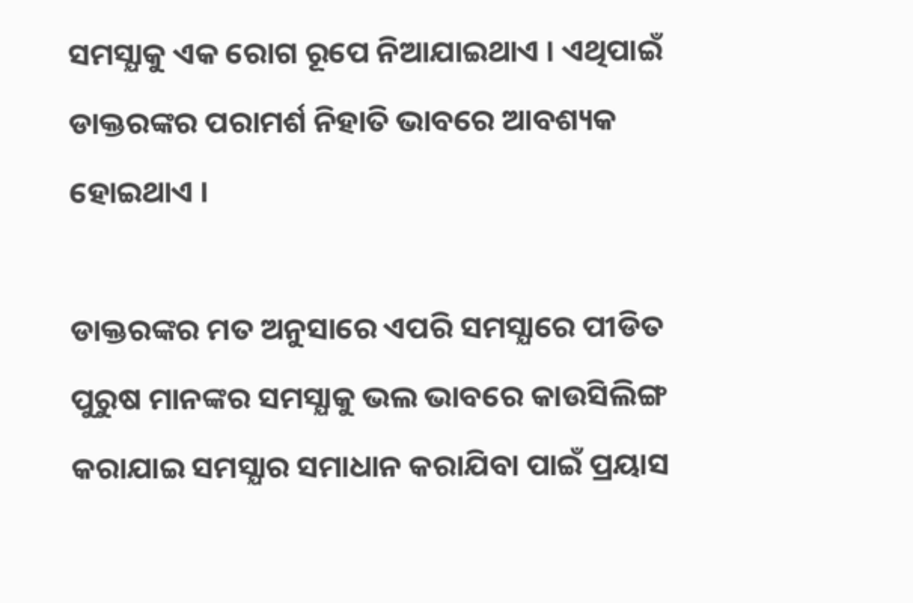ସମସ୍ଯାକୁ ଏକ ରୋଗ ରୂପେ ନିଆଯାଇଥାଏ । ଏଥିପାଇଁ ଡାକ୍ତରଙ୍କର ପରାମର୍ଶ ନିହାତି ଭାବରେ ଆବଶ୍ୟକ ହୋଇଥାଏ ।

ଡାକ୍ତରଙ୍କର ମତ ଅନୁସାରେ ଏପରି ସମସ୍ଯାରେ ପୀଡିତ ପୁରୁଷ ମାନଙ୍କର ସମସ୍ଯାକୁ ଭଲ ଭାବରେ କାଉସିଲିଙ୍ଗ କରାଯାଇ ସମସ୍ଯାର ସମାଧାନ କରାଯିବା ପାଇଁ ପ୍ରୟାସ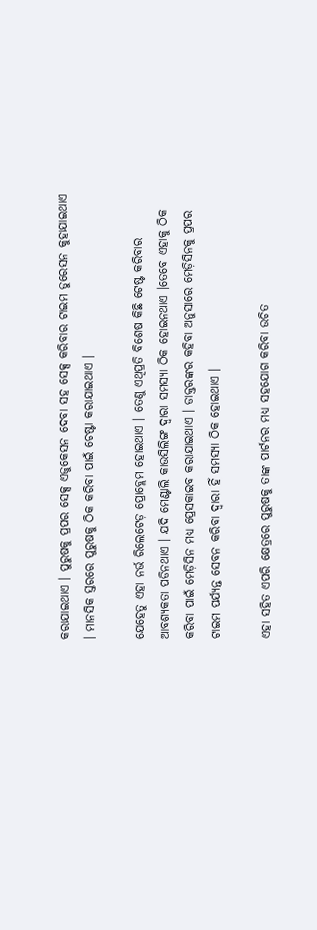କରାଯାଇଥାଏ । ପୁରୁଷକୁ ପ୍ରପର ସେକ୍ସ ଏଜୁକେସନ ଦେବା ସହ ସେକ୍ସ କରିବାର ଟାଇମ ଡୁରେସନ କୁହାଯାଇଥାଏ । ମାନସିକ ସ୍ତରରେ ପୁରୁଷକୁ ଠିକ କରିବା ପାଇଁ ଚେଷ୍ଟା କରାଯାଇଥାଏ ।

ଯେହେତୁ ଏହା ନର୍ଭ ରିଲେଟେଡ଼ ପ୍ରୋବ୍ଲେମ ହୋଇଥାଏ । ତେଣୁ ଏଥିପ୍ରତି ବିଶେଷ କିଛି ଟେଷ୍ଟ କରିବାର ଆବଶ୍ୟକତା ପଡିନଥାଏ । ଯଦି ମେଣ୍ଟାଲି କାଉସିଲିଙ୍ଗ ଦ୍ଵାରା ସମସ୍ଯା ଠିକ ହୋଇନଥାଏ ।ତେବେ ଏହାକୁ ଠିକ କରିବା ପାଇଁ ମେଡ଼ିସିନ ମଧ୍ୟ ପ୍ରେସକାଇବ କରାଯାଇଥାଏ । ଡାକ୍ତରଙ୍କର କହିବା ଅନୁସାରେ ମେଡ଼ିସିନକୁ ପ୍ରପର ଟାଇମ ପର୍ଯ୍ୟନ୍ତ ସେବନ କରିବା ଦ୍ଵାରା ହିଁ ସମସ୍ଯା ଠିକ ହୋଇଥାଏ ।

ଏହା ସହିତ ଏପରି କ୍ଷେତ୍ରରେ ପୁରୁଷକୁ ତାଙ୍କ ପାର୍ଟନର ମଧ୍ୟ ସହଯୋଗ କରିବା ଉଚିତ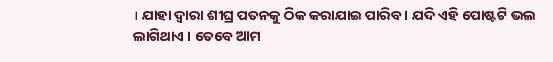। ଯାହା ଦ୍ଵାରା ଶୀଘ୍ର ପତନକୁ ଠିକ କରାଯାଇ ପାରିବ । ଯଦି ଏହି ପୋଷ୍ଟଟି ଭଲ ଲାଗିଥାଏ । ତେବେ ଆମ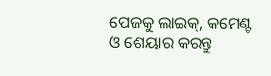ପେଜକୁ ଲାଇକ୍, କମେଣ୍ଟ ଓ ଶେୟାର କରନ୍ତୁ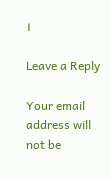।

Leave a Reply

Your email address will not be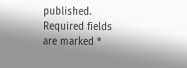published. Required fields are marked *